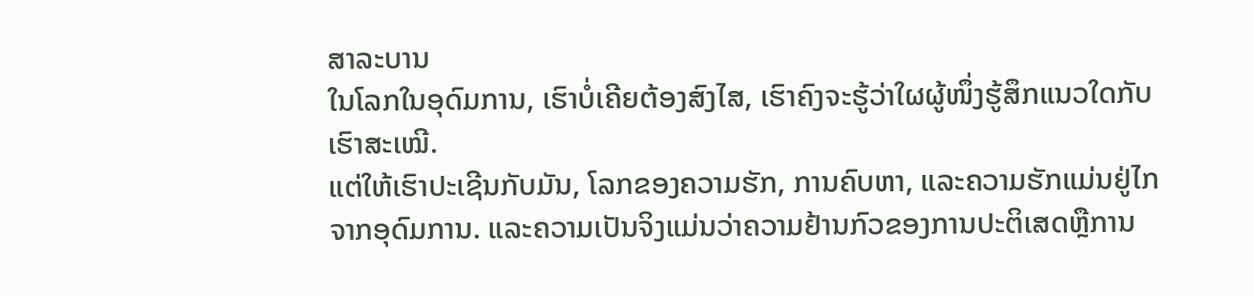ສາລະບານ
ໃນໂລກໃນອຸດົມການ, ເຮົາບໍ່ເຄີຍຕ້ອງສົງໄສ, ເຮົາຄົງຈະຮູ້ວ່າໃຜຜູ້ໜຶ່ງຮູ້ສຶກແນວໃດກັບເຮົາສະເໝີ.
ແຕ່ໃຫ້ເຮົາປະເຊີນກັບມັນ, ໂລກຂອງຄວາມຮັກ, ການຄົບຫາ, ແລະຄວາມຮັກແມ່ນຢູ່ໄກຈາກອຸດົມການ. ແລະຄວາມເປັນຈິງແມ່ນວ່າຄວາມຢ້ານກົວຂອງການປະຕິເສດຫຼືການ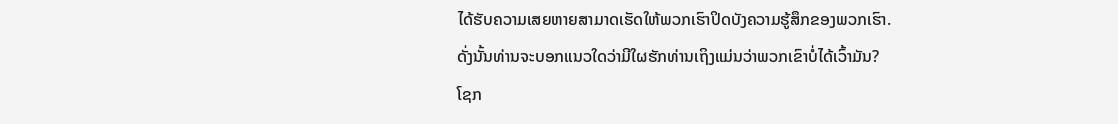ໄດ້ຮັບຄວາມເສຍຫາຍສາມາດເຮັດໃຫ້ພວກເຮົາປິດບັງຄວາມຮູ້ສຶກຂອງພວກເຮົາ.
ດັ່ງນັ້ນທ່ານຈະບອກແນວໃດວ່າມີໃຜຮັກທ່ານເຖິງແມ່ນວ່າພວກເຂົາບໍ່ໄດ້ເວົ້າມັນ?
ໂຊກ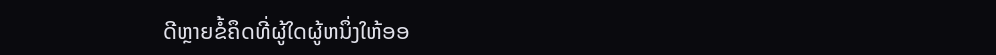ດີຫຼາຍຂໍ້ຄຶດທີ່ຜູ້ໃດຜູ້ຫນຶ່ງໃຫ້ອອ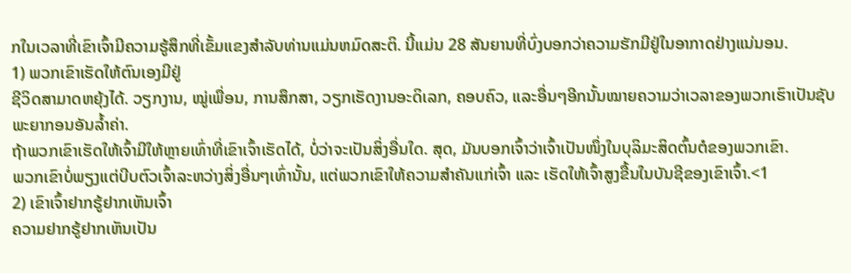ກໃນເວລາທີ່ເຂົາເຈົ້າມີຄວາມຮູ້ສຶກທີ່ເຂັ້ມແຂງສໍາລັບທ່ານແມ່ນຫມົດສະຕິ. ນີ້ແມ່ນ 28 ສັນຍານທີ່ບົ່ງບອກວ່າຄວາມຮັກມີຢູ່ໃນອາກາດຢ່າງແນ່ນອນ.
1) ພວກເຂົາເຮັດໃຫ້ຕົນເອງມີຢູ່
ຊີວິດສາມາດຫຍຸ້ງໄດ້. ວຽກງານ, ໝູ່ເພື່ອນ, ການສຶກສາ, ວຽກເຮັດງານອະດິເລກ, ຄອບຄົວ, ແລະອື່ນໆອີກນັ້ນໝາຍຄວາມວ່າເວລາຂອງພວກເຮົາເປັນຊັບພະຍາກອນອັນລ້ຳຄ່າ.
ຖ້າພວກເຂົາເຮັດໃຫ້ເຈົ້າມີໃຫ້ຫຼາຍເທົ່າທີ່ເຂົາເຈົ້າເຮັດໄດ້, ບໍ່ວ່າຈະເປັນສິ່ງອື່ນໃດ. ສຸດ, ມັນບອກເຈົ້າວ່າເຈົ້າເປັນໜຶ່ງໃນບຸລິມະສິດຕົ້ນຕໍຂອງພວກເຂົາ.
ພວກເຂົາບໍ່ພຽງແຕ່ບີບຕົວເຈົ້າລະຫວ່າງສິ່ງອື່ນໆເທົ່ານັ້ນ, ແຕ່ພວກເຂົາໃຫ້ຄວາມສຳຄັນແກ່ເຈົ້າ ແລະ ເຮັດໃຫ້ເຈົ້າສູງຂື້ນໃນບັນຊີຂອງເຂົາເຈົ້າ.<1
2) ເຂົາເຈົ້າຢາກຮູ້ຢາກເຫັນເຈົ້າ
ຄວາມຢາກຮູ້ຢາກເຫັນເປັນ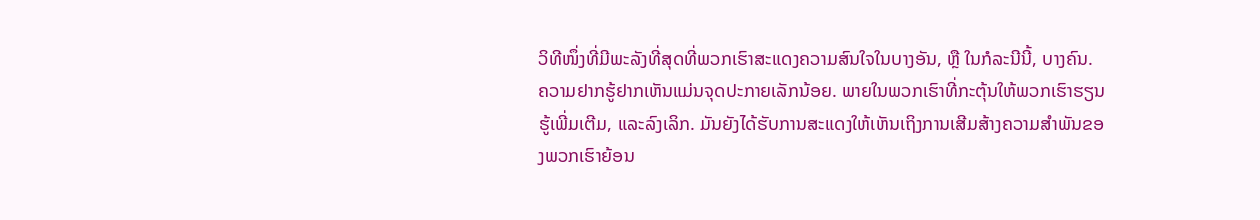ວິທີໜຶ່ງທີ່ມີພະລັງທີ່ສຸດທີ່ພວກເຮົາສະແດງຄວາມສົນໃຈໃນບາງອັນ, ຫຼື ໃນກໍລະນີນີ້, ບາງຄົນ.
ຄວາມຢາກຮູ້ຢາກເຫັນແມ່ນຈຸດປະກາຍເລັກນ້ອຍ. ພາຍໃນພວກເຮົາທີ່ກະຕຸ້ນໃຫ້ພວກເຮົາຮຽນຮູ້ເພີ່ມເຕີມ, ແລະລົງເລິກ. ມັນຍັງໄດ້ຮັບການສະແດງໃຫ້ເຫັນເຖິງການເສີມສ້າງຄວາມສໍາພັນຂອງພວກເຮົາຍ້ອນ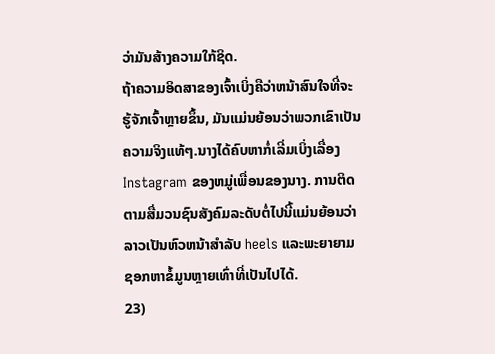ວ່າມັນສ້າງຄວາມໃກ້ຊິດ.
ຖ້າຄວາມອິດສາຂອງເຈົ້າເບິ່ງຄືວ່າຫນ້າສົນໃຈທີ່ຈະຮູ້ຈັກເຈົ້າຫຼາຍຂຶ້ນ, ມັນແມ່ນຍ້ອນວ່າພວກເຂົາເປັນຄວາມຈິງແທ້ໆ.ນາງໄດ້ຄົບຫາກໍ່ເລີ່ມເບິ່ງເລື່ອງ Instagram ຂອງຫມູ່ເພື່ອນຂອງນາງ. ການຕິດຕາມສື່ມວນຊົນສັງຄົມລະດັບຕໍ່ໄປນີ້ແມ່ນຍ້ອນວ່າລາວເປັນຫົວຫນ້າສໍາລັບ heels ແລະພະຍາຍາມຊອກຫາຂໍ້ມູນຫຼາຍເທົ່າທີ່ເປັນໄປໄດ້.
23)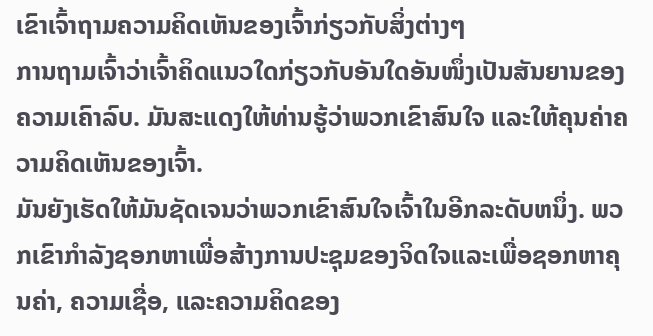ເຂົາເຈົ້າຖາມຄວາມຄິດເຫັນຂອງເຈົ້າກ່ຽວກັບສິ່ງຕ່າງໆ
ການຖາມເຈົ້າວ່າເຈົ້າຄິດແນວໃດກ່ຽວກັບອັນໃດອັນໜຶ່ງເປັນສັນຍານຂອງຄວາມເຄົາລົບ. ມັນສະແດງໃຫ້ທ່ານຮູ້ວ່າພວກເຂົາສົນໃຈ ແລະໃຫ້ຄຸນຄ່າຄວາມຄິດເຫັນຂອງເຈົ້າ.
ມັນຍັງເຮັດໃຫ້ມັນຊັດເຈນວ່າພວກເຂົາສົນໃຈເຈົ້າໃນອີກລະດັບຫນຶ່ງ. ພວກເຂົາກໍາລັງຊອກຫາເພື່ອສ້າງການປະຊຸມຂອງຈິດໃຈແລະເພື່ອຊອກຫາຄຸນຄ່າ, ຄວາມເຊື່ອ, ແລະຄວາມຄິດຂອງ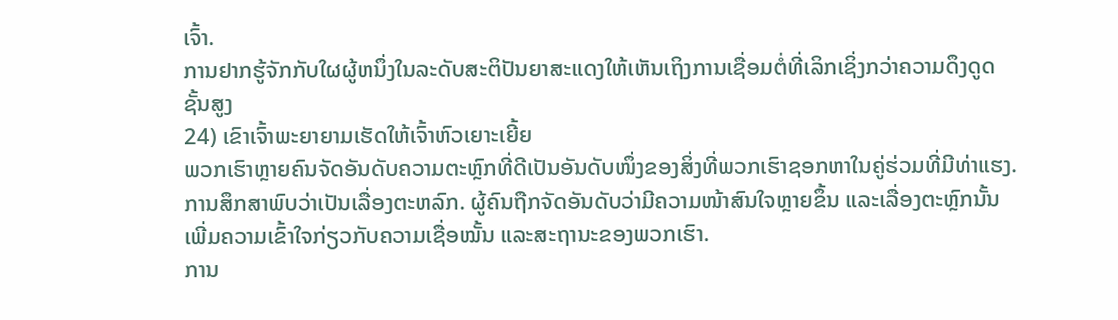ເຈົ້າ.
ການຢາກຮູ້ຈັກກັບໃຜຜູ້ຫນຶ່ງໃນລະດັບສະຕິປັນຍາສະແດງໃຫ້ເຫັນເຖິງການເຊື່ອມຕໍ່ທີ່ເລິກເຊິ່ງກວ່າຄວາມດຶງດູດຊັ້ນສູງ
24) ເຂົາເຈົ້າພະຍາຍາມເຮັດໃຫ້ເຈົ້າຫົວເຍາະເຍີ້ຍ
ພວກເຮົາຫຼາຍຄົນຈັດອັນດັບຄວາມຕະຫຼົກທີ່ດີເປັນອັນດັບໜຶ່ງຂອງສິ່ງທີ່ພວກເຮົາຊອກຫາໃນຄູ່ຮ່ວມທີ່ມີທ່າແຮງ.
ການສຶກສາພົບວ່າເປັນເລື່ອງຕະຫລົກ. ຜູ້ຄົນຖືກຈັດອັນດັບວ່າມີຄວາມໜ້າສົນໃຈຫຼາຍຂຶ້ນ ແລະເລື່ອງຕະຫຼົກນັ້ນເພີ່ມຄວາມເຂົ້າໃຈກ່ຽວກັບຄວາມເຊື່ອໝັ້ນ ແລະສະຖານະຂອງພວກເຮົາ.
ການ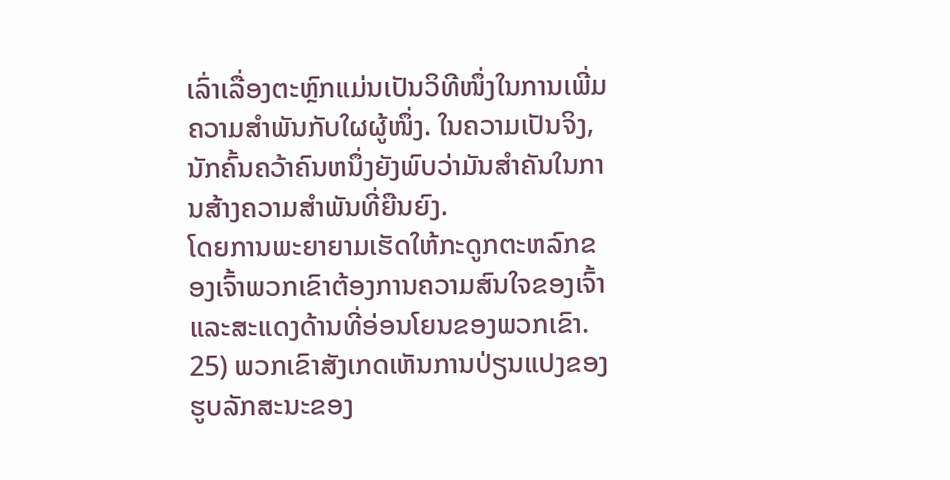ເລົ່າເລື່ອງຕະຫຼົກແມ່ນເປັນວິທີໜຶ່ງໃນການເພີ່ມຄວາມສຳພັນກັບໃຜຜູ້ໜຶ່ງ. ໃນຄວາມເປັນຈິງ, ນັກຄົ້ນຄວ້າຄົນຫນຶ່ງຍັງພົບວ່າມັນສໍາຄັນໃນການສ້າງຄວາມສໍາພັນທີ່ຍືນຍົງ.
ໂດຍການພະຍາຍາມເຮັດໃຫ້ກະດູກຕະຫລົກຂອງເຈົ້າພວກເຂົາຕ້ອງການຄວາມສົນໃຈຂອງເຈົ້າແລະສະແດງດ້ານທີ່ອ່ອນໂຍນຂອງພວກເຂົາ.
25) ພວກເຂົາສັງເກດເຫັນການປ່ຽນແປງຂອງຮູບລັກສະນະຂອງ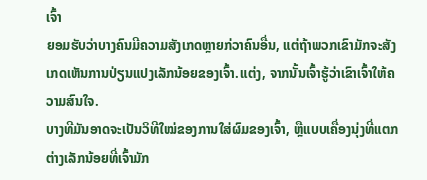ເຈົ້າ
ຍອມຮັບວ່າບາງຄົນມີຄວາມສັງເກດຫຼາຍກ່ວາຄົນອື່ນ, ແຕ່ຖ້າພວກເຂົາມັກຈະສັງເກດເຫັນການປ່ຽນແປງເລັກນ້ອຍຂອງເຈົ້າ.ແຕ່ງ, ຈາກນັ້ນເຈົ້າຮູ້ວ່າເຂົາເຈົ້າໃຫ້ຄວາມສົນໃຈ.
ບາງທີມັນອາດຈະເປັນວິທີໃໝ່ຂອງການໃສ່ຜົມຂອງເຈົ້າ, ຫຼືແບບເຄື່ອງນຸ່ງທີ່ແຕກຕ່າງເລັກນ້ອຍທີ່ເຈົ້າມັກ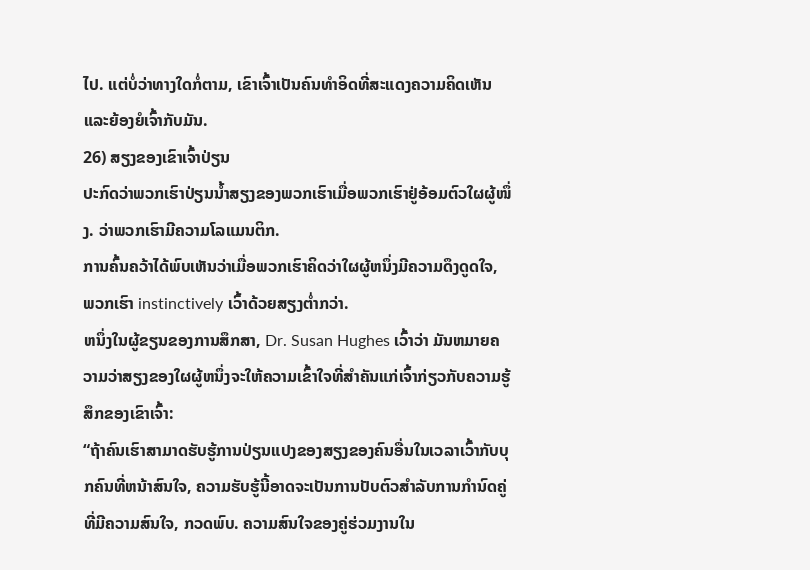ໄປ. ແຕ່ບໍ່ວ່າທາງໃດກໍ່ຕາມ, ເຂົາເຈົ້າເປັນຄົນທຳອິດທີ່ສະແດງຄວາມຄິດເຫັນ ແລະຍ້ອງຍໍເຈົ້າກັບມັນ.
26) ສຽງຂອງເຂົາເຈົ້າປ່ຽນ
ປະກົດວ່າພວກເຮົາປ່ຽນນ້ຳສຽງຂອງພວກເຮົາເມື່ອພວກເຮົາຢູ່ອ້ອມຕົວໃຜຜູ້ໜຶ່ງ. ວ່າພວກເຮົາມີຄວາມໂລແມນຕິກ.
ການຄົ້ນຄວ້າໄດ້ພົບເຫັນວ່າເມື່ອພວກເຮົາຄິດວ່າໃຜຜູ້ຫນຶ່ງມີຄວາມດຶງດູດໃຈ, ພວກເຮົາ instinctively ເວົ້າດ້ວຍສຽງຕ່ຳກວ່າ.
ຫນຶ່ງໃນຜູ້ຂຽນຂອງການສຶກສາ, Dr. Susan Hughes ເວົ້າວ່າ ມັນຫມາຍຄວາມວ່າສຽງຂອງໃຜຜູ້ຫນຶ່ງຈະໃຫ້ຄວາມເຂົ້າໃຈທີ່ສໍາຄັນແກ່ເຈົ້າກ່ຽວກັບຄວາມຮູ້ສຶກຂອງເຂົາເຈົ້າ:
“ຖ້າຄົນເຮົາສາມາດຮັບຮູ້ການປ່ຽນແປງຂອງສຽງຂອງຄົນອື່ນໃນເວລາເວົ້າກັບບຸກຄົນທີ່ຫນ້າສົນໃຈ, ຄວາມຮັບຮູ້ນີ້ອາດຈະເປັນການປັບຕົວສໍາລັບການກໍານົດຄູ່ທີ່ມີຄວາມສົນໃຈ, ກວດພົບ. ຄວາມສົນໃຈຂອງຄູ່ຮ່ວມງານໃນ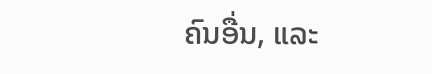ຄົນອື່ນ, ແລະ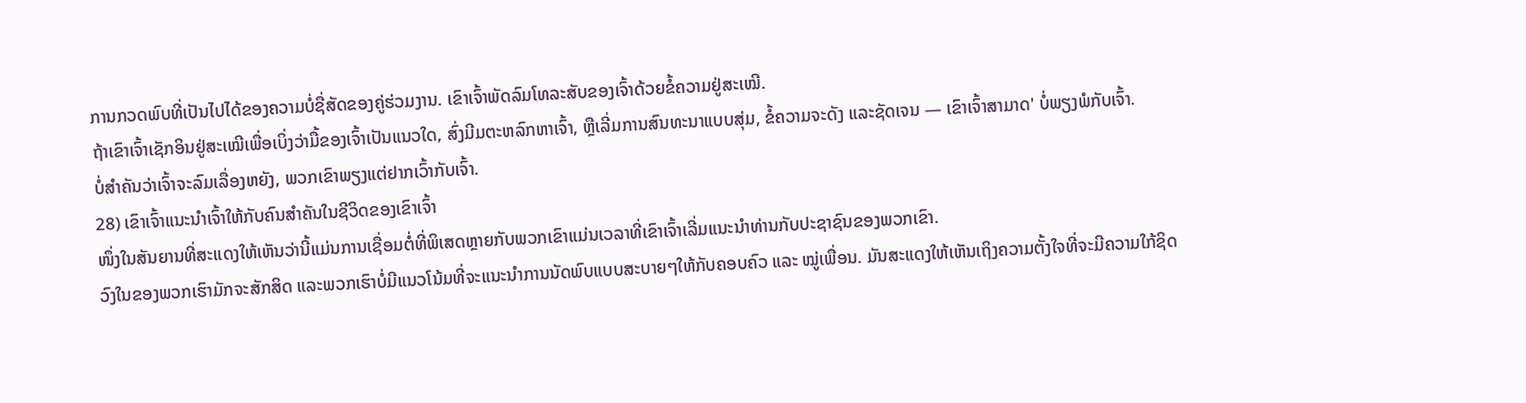ການກວດພົບທີ່ເປັນໄປໄດ້ຂອງຄວາມບໍ່ຊື່ສັດຂອງຄູ່ຮ່ວມງານ. ເຂົາເຈົ້າພັດລົມໂທລະສັບຂອງເຈົ້າດ້ວຍຂໍ້ຄວາມຢູ່ສະເໝີ.
ຖ້າເຂົາເຈົ້າເຊັກອິນຢູ່ສະເໝີເພື່ອເບິ່ງວ່າມື້ຂອງເຈົ້າເປັນແນວໃດ, ສົ່ງມີມຕະຫລົກຫາເຈົ້າ, ຫຼືເລີ່ມການສົນທະນາແບບສຸ່ມ, ຂໍ້ຄວາມຈະດັງ ແລະຊັດເຈນ — ເຂົາເຈົ້າສາມາດ' ບໍ່ພຽງພໍກັບເຈົ້າ.
ບໍ່ສຳຄັນວ່າເຈົ້າຈະລົມເລື່ອງຫຍັງ, ພວກເຂົາພຽງແຕ່ຢາກເວົ້າກັບເຈົ້າ.
28) ເຂົາເຈົ້າແນະນຳເຈົ້າໃຫ້ກັບຄົນສຳຄັນໃນຊີວິດຂອງເຂົາເຈົ້າ
ໜຶ່ງໃນສັນຍານທີ່ສະແດງໃຫ້ເຫັນວ່ານີ້ແມ່ນການເຊື່ອມຕໍ່ທີ່ພິເສດຫຼາຍກັບພວກເຂົາແມ່ນເວລາທີ່ເຂົາເຈົ້າເລີ່ມແນະນໍາທ່ານກັບປະຊາຊົນຂອງພວກເຂົາ.
ວົງໃນຂອງພວກເຮົາມັກຈະສັກສິດ ແລະພວກເຮົາບໍ່ມີແນວໂນ້ມທີ່ຈະແນະນໍາການນັດພົບແບບສະບາຍໆໃຫ້ກັບຄອບຄົວ ແລະ ໝູ່ເພື່ອນ. ມັນສະແດງໃຫ້ເຫັນເຖິງຄວາມຕັ້ງໃຈທີ່ຈະມີຄວາມໃກ້ຊິດ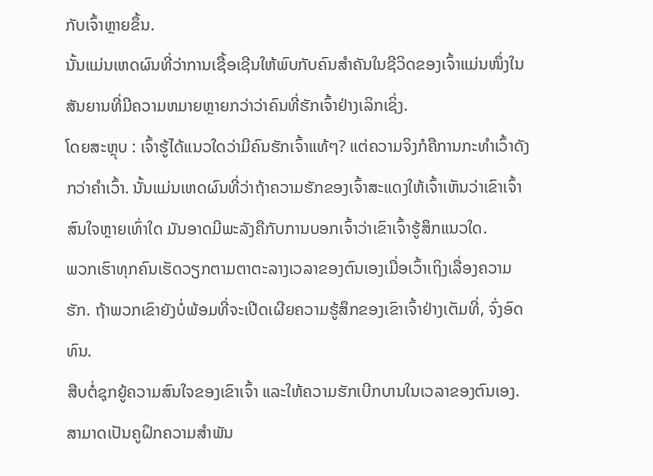ກັບເຈົ້າຫຼາຍຂຶ້ນ.
ນັ້ນແມ່ນເຫດຜົນທີ່ວ່າການເຊື້ອເຊີນໃຫ້ພົບກັບຄົນສຳຄັນໃນຊີວິດຂອງເຈົ້າແມ່ນໜຶ່ງໃນສັນຍານທີ່ມີຄວາມຫມາຍຫຼາຍກວ່າວ່າຄົນທີ່ຮັກເຈົ້າຢ່າງເລິກເຊິ່ງ.
ໂດຍສະຫຼຸບ : ເຈົ້າຮູ້ໄດ້ແນວໃດວ່າມີຄົນຮັກເຈົ້າແທ້ໆ? ແຕ່ຄວາມຈິງກໍຄືການກະທຳເວົ້າດັງກວ່າຄຳເວົ້າ. ນັ້ນແມ່ນເຫດຜົນທີ່ວ່າຖ້າຄວາມຮັກຂອງເຈົ້າສະແດງໃຫ້ເຈົ້າເຫັນວ່າເຂົາເຈົ້າສົນໃຈຫຼາຍເທົ່າໃດ ມັນອາດມີພະລັງຄືກັບການບອກເຈົ້າວ່າເຂົາເຈົ້າຮູ້ສຶກແນວໃດ.
ພວກເຮົາທຸກຄົນເຮັດວຽກຕາມຕາຕະລາງເວລາຂອງຕົນເອງເມື່ອເວົ້າເຖິງເລື່ອງຄວາມຮັກ. ຖ້າພວກເຂົາຍັງບໍ່ພ້ອມທີ່ຈະເປີດເຜີຍຄວາມຮູ້ສຶກຂອງເຂົາເຈົ້າຢ່າງເຕັມທີ່, ຈົ່ງອົດທົນ.
ສືບຕໍ່ຊຸກຍູ້ຄວາມສົນໃຈຂອງເຂົາເຈົ້າ ແລະໃຫ້ຄວາມຮັກເບີກບານໃນເວລາຂອງຕົນເອງ.
ສາມາດເປັນຄູຝຶກຄວາມສຳພັນ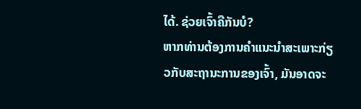ໄດ້. ຊ່ວຍເຈົ້າຄືກັນບໍ?
ຫາກທ່ານຕ້ອງການຄຳແນະນຳສະເພາະກ່ຽວກັບສະຖານະການຂອງເຈົ້າ, ມັນອາດຈະ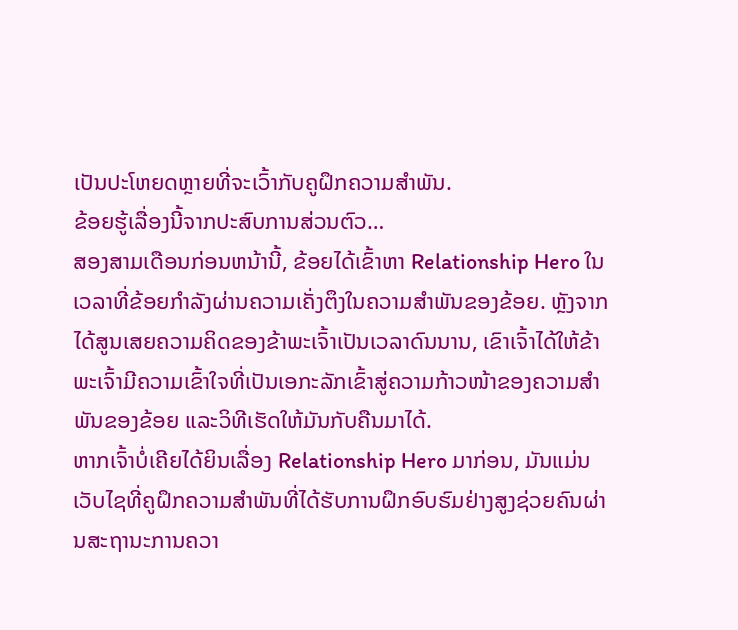ເປັນປະໂຫຍດຫຼາຍທີ່ຈະເວົ້າກັບຄູຝຶກຄວາມສຳພັນ.
ຂ້ອຍຮູ້ເລື່ອງນີ້ຈາກປະສົບການສ່ວນຕົວ…
ສອງສາມເດືອນກ່ອນຫນ້ານີ້, ຂ້ອຍໄດ້ເຂົ້າຫາ Relationship Hero ໃນເວລາທີ່ຂ້ອຍກໍາລັງຜ່ານຄວາມເຄັ່ງຕຶງໃນຄວາມສໍາພັນຂອງຂ້ອຍ. ຫຼັງຈາກໄດ້ສູນເສຍຄວາມຄິດຂອງຂ້າພະເຈົ້າເປັນເວລາດົນນານ, ເຂົາເຈົ້າໄດ້ໃຫ້ຂ້າພະເຈົ້າມີຄວາມເຂົ້າໃຈທີ່ເປັນເອກະລັກເຂົ້າສູ່ຄວາມກ້າວໜ້າຂອງຄວາມສຳພັນຂອງຂ້ອຍ ແລະວິທີເຮັດໃຫ້ມັນກັບຄືນມາໄດ້.
ຫາກເຈົ້າບໍ່ເຄີຍໄດ້ຍິນເລື່ອງ Relationship Hero ມາກ່ອນ, ມັນແມ່ນເວັບໄຊທີ່ຄູຝຶກຄວາມສຳພັນທີ່ໄດ້ຮັບການຝຶກອົບຮົມຢ່າງສູງຊ່ວຍຄົນຜ່ານສະຖານະການຄວາ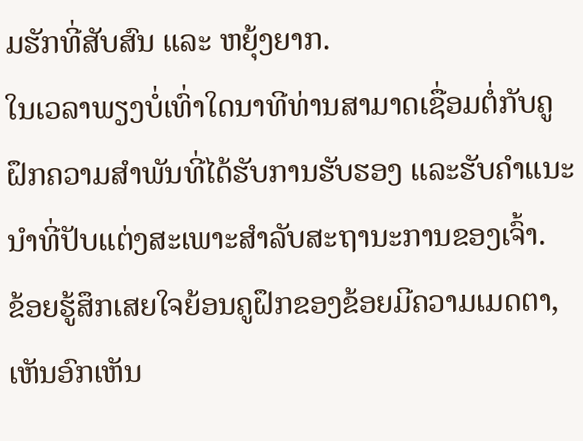ມຮັກທີ່ສັບສົນ ແລະ ຫຍຸ້ງຍາກ.
ໃນເວລາພຽງບໍ່ເທົ່າໃດນາທີທ່ານສາມາດເຊື່ອມຕໍ່ກັບຄູຝຶກຄວາມສຳພັນທີ່ໄດ້ຮັບການຮັບຮອງ ແລະຮັບຄຳແນະນຳທີ່ປັບແຕ່ງສະເພາະສຳລັບສະຖານະການຂອງເຈົ້າ.
ຂ້ອຍຮູ້ສຶກເສຍໃຈຍ້ອນຄູຝຶກຂອງຂ້ອຍມີຄວາມເມດຕາ, ເຫັນອົກເຫັນ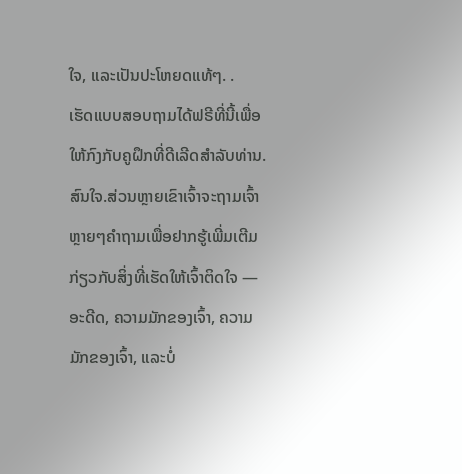ໃຈ, ແລະເປັນປະໂຫຍດແທ້ໆ. .
ເຮັດແບບສອບຖາມໄດ້ຟຣີທີ່ນີ້ເພື່ອໃຫ້ກົງກັບຄູຝຶກທີ່ດີເລີດສໍາລັບທ່ານ.
ສົນໃຈ.ສ່ວນຫຼາຍເຂົາເຈົ້າຈະຖາມເຈົ້າຫຼາຍໆຄຳຖາມເພື່ອຢາກຮູ້ເພີ່ມເຕີມກ່ຽວກັບສິ່ງທີ່ເຮັດໃຫ້ເຈົ້າຕິດໃຈ — ອະດີດ, ຄວາມມັກຂອງເຈົ້າ, ຄວາມມັກຂອງເຈົ້າ, ແລະບໍ່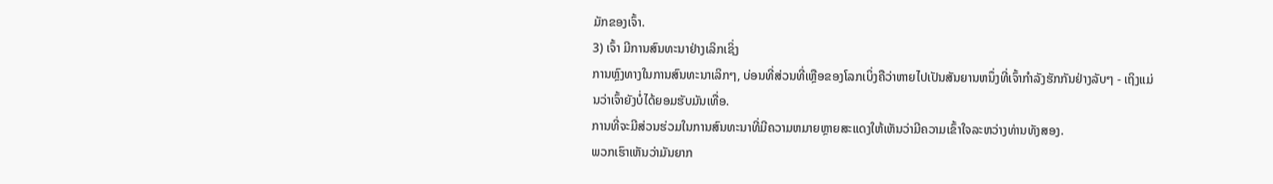ມັກຂອງເຈົ້າ.
3) ເຈົ້າ ມີການສົນທະນາຢ່າງເລິກເຊິ່ງ
ການຫຼົງທາງໃນການສົນທະນາເລິກໆ, ບ່ອນທີ່ສ່ວນທີ່ເຫຼືອຂອງໂລກເບິ່ງຄືວ່າຫາຍໄປເປັນສັນຍານຫນຶ່ງທີ່ເຈົ້າກໍາລັງຮັກກັນຢ່າງລັບໆ - ເຖິງແມ່ນວ່າເຈົ້າຍັງບໍ່ໄດ້ຍອມຮັບມັນເທື່ອ.
ການທີ່ຈະມີສ່ວນຮ່ວມໃນການສົນທະນາທີ່ມີຄວາມຫມາຍຫຼາຍສະແດງໃຫ້ເຫັນວ່າມີຄວາມເຂົ້າໃຈລະຫວ່າງທ່ານທັງສອງ.
ພວກເຮົາເຫັນວ່າມັນຍາກ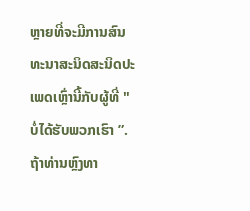ຫຼາຍທີ່ຈະມີການສົນທະນາສະນິດສະນິດປະເພດເຫຼົ່ານີ້ກັບຜູ້ທີ່ "ບໍ່ໄດ້ຮັບພວກເຮົາ ”.
ຖ້າທ່ານຫຼົງທາ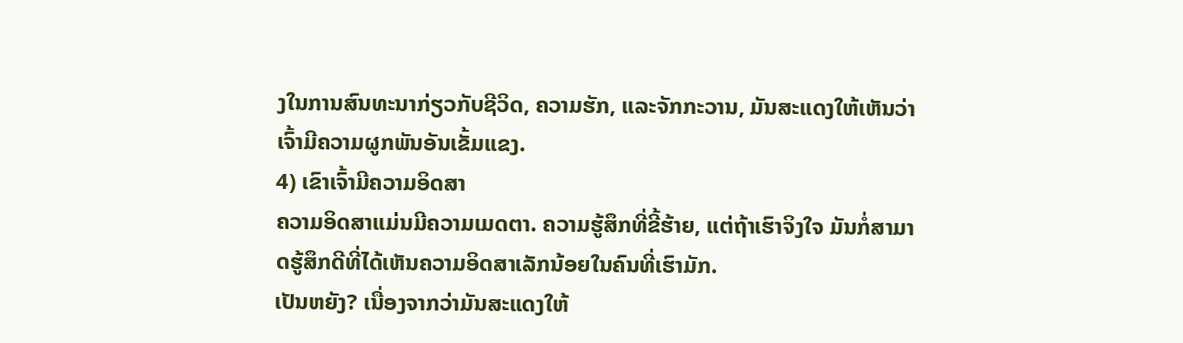ງໃນການສົນທະນາກ່ຽວກັບຊີວິດ, ຄວາມຮັກ, ແລະຈັກກະວານ, ມັນສະແດງໃຫ້ເຫັນວ່າເຈົ້າມີຄວາມຜູກພັນອັນເຂັ້ມແຂງ.
4) ເຂົາເຈົ້າມີຄວາມອິດສາ
ຄວາມອິດສາແມ່ນມີຄວາມເມດຕາ. ຄວາມຮູ້ສຶກທີ່ຂີ້ຮ້າຍ, ແຕ່ຖ້າເຮົາຈິງໃຈ ມັນກໍ່ສາມາດຮູ້ສຶກດີທີ່ໄດ້ເຫັນຄວາມອິດສາເລັກນ້ອຍໃນຄົນທີ່ເຮົາມັກ.
ເປັນຫຍັງ? ເນື່ອງຈາກວ່າມັນສະແດງໃຫ້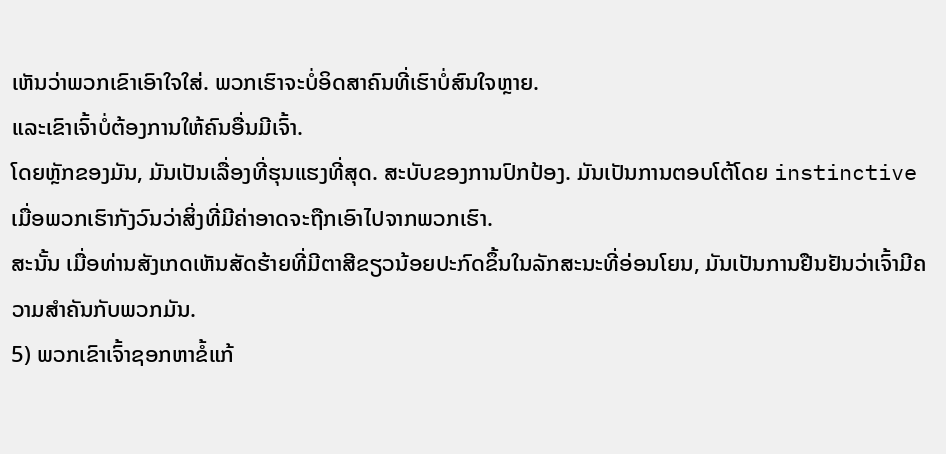ເຫັນວ່າພວກເຂົາເອົາໃຈໃສ່. ພວກເຮົາຈະບໍ່ອິດສາຄົນທີ່ເຮົາບໍ່ສົນໃຈຫຼາຍ.
ແລະເຂົາເຈົ້າບໍ່ຕ້ອງການໃຫ້ຄົນອື່ນມີເຈົ້າ.
ໂດຍຫຼັກຂອງມັນ, ມັນເປັນເລື່ອງທີ່ຮຸນແຮງທີ່ສຸດ. ສະບັບຂອງການປົກປ້ອງ. ມັນເປັນການຕອບໂຕ້ໂດຍ instinctive ເມື່ອພວກເຮົາກັງວົນວ່າສິ່ງທີ່ມີຄ່າອາດຈະຖືກເອົາໄປຈາກພວກເຮົາ.
ສະນັ້ນ ເມື່ອທ່ານສັງເກດເຫັນສັດຮ້າຍທີ່ມີຕາສີຂຽວນ້ອຍປະກົດຂຶ້ນໃນລັກສະນະທີ່ອ່ອນໂຍນ, ມັນເປັນການຢືນຢັນວ່າເຈົ້າມີຄວາມສໍາຄັນກັບພວກມັນ.
5) ພວກເຂົາເຈົ້າຊອກຫາຂໍ້ແກ້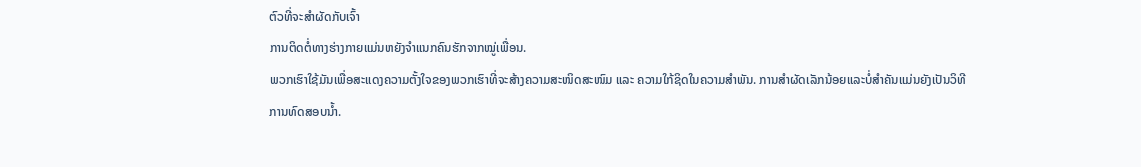ຕົວທີ່ຈະສໍາຜັດກັບເຈົ້າ
ການຕິດຕໍ່ທາງຮ່າງກາຍແມ່ນຫຍັງຈໍາແນກຄົນຮັກຈາກໝູ່ເພື່ອນ.
ພວກເຮົາໃຊ້ມັນເພື່ອສະແດງຄວາມຕັ້ງໃຈຂອງພວກເຮົາທີ່ຈະສ້າງຄວາມສະໜິດສະໜົມ ແລະ ຄວາມໃກ້ຊິດໃນຄວາມສຳພັນ. ການສໍາຜັດເລັກນ້ອຍແລະບໍ່ສໍາຄັນແມ່ນຍັງເປັນວິທີການທົດສອບນ້ຳ.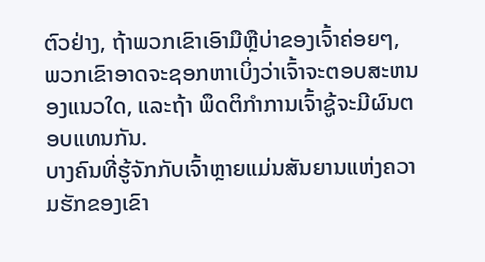ຕົວຢ່າງ, ຖ້າພວກເຂົາເອົາມືຫຼືບ່າຂອງເຈົ້າຄ່ອຍໆ, ພວກເຂົາອາດຈະຊອກຫາເບິ່ງວ່າເຈົ້າຈະຕອບສະຫນອງແນວໃດ, ແລະຖ້າ ພຶດຕິກຳການເຈົ້າຊູ້ຈະມີຜົນຕອບແທນກັນ.
ບາງຄົນທີ່ຮູ້ຈັກກັບເຈົ້າຫຼາຍແມ່ນສັນຍານແຫ່ງຄວາມຮັກຂອງເຂົາ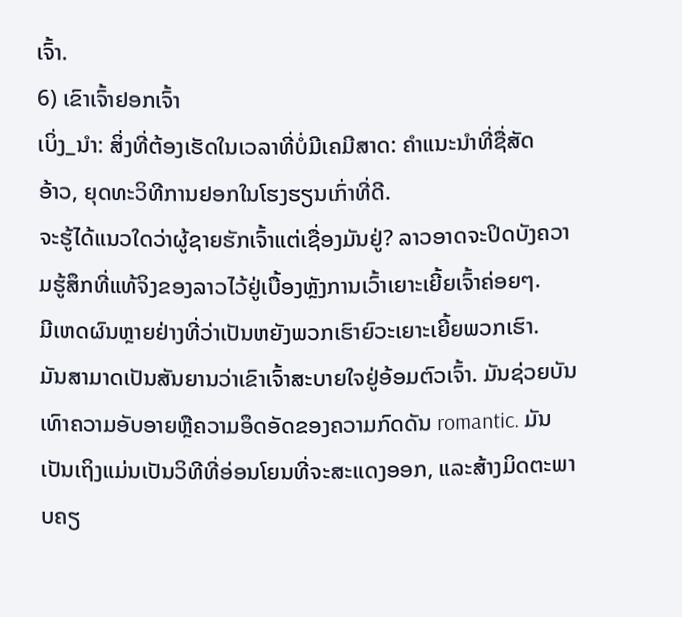ເຈົ້າ.
6) ເຂົາເຈົ້າຢອກເຈົ້າ
ເບິ່ງ_ນຳ: ສິ່ງທີ່ຕ້ອງເຮັດໃນເວລາທີ່ບໍ່ມີເຄມີສາດ: ຄໍາແນະນໍາທີ່ຊື່ສັດ
ອ້າວ, ຍຸດທະວິທີການຢອກໃນໂຮງຮຽນເກົ່າທີ່ດີ.
ຈະຮູ້ໄດ້ແນວໃດວ່າຜູ້ຊາຍຮັກເຈົ້າແຕ່ເຊື່ອງມັນຢູ່? ລາວອາດຈະປິດບັງຄວາມຮູ້ສຶກທີ່ແທ້ຈິງຂອງລາວໄວ້ຢູ່ເບື້ອງຫຼັງການເວົ້າເຍາະເຍີ້ຍເຈົ້າຄ່ອຍໆ.
ມີເຫດຜົນຫຼາຍຢ່າງທີ່ວ່າເປັນຫຍັງພວກເຮົາຍົວະເຍາະເຍີ້ຍພວກເຮົາ.
ມັນສາມາດເປັນສັນຍານວ່າເຂົາເຈົ້າສະບາຍໃຈຢູ່ອ້ອມຕົວເຈົ້າ. ມັນຊ່ວຍບັນເທົາຄວາມອັບອາຍຫຼືຄວາມອຶດອັດຂອງຄວາມກົດດັນ romantic. ມັນເປັນເຖິງແມ່ນເປັນວິທີທີ່ອ່ອນໂຍນທີ່ຈະສະແດງອອກ, ແລະສ້າງມິດຕະພາບຄຽ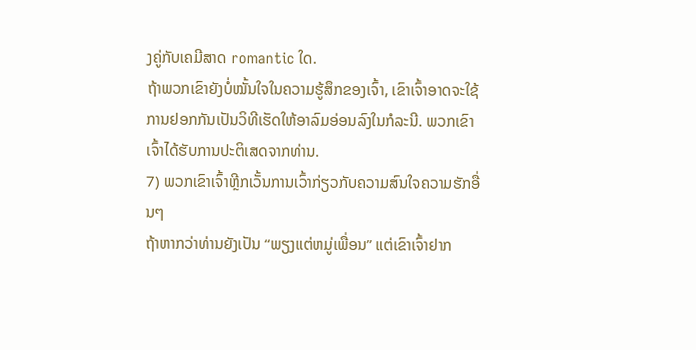ງຄູ່ກັບເຄມີສາດ romantic ໃດ.
ຖ້າພວກເຂົາຍັງບໍ່ໝັ້ນໃຈໃນຄວາມຮູ້ສຶກຂອງເຈົ້າ, ເຂົາເຈົ້າອາດຈະໃຊ້ການຢອກກັນເປັນວິທີເຮັດໃຫ້ອາລົມອ່ອນລົງໃນກໍລະນີ. ພວກເຂົາເຈົ້າໄດ້ຮັບການປະຕິເສດຈາກທ່ານ.
7) ພວກເຂົາເຈົ້າຫຼີກເວັ້ນການເວົ້າກ່ຽວກັບຄວາມສົນໃຈຄວາມຮັກອື່ນໆ
ຖ້າຫາກວ່າທ່ານຍັງເປັນ “ພຽງແຕ່ຫມູ່ເພື່ອນ” ແຕ່ເຂົາເຈົ້າຢາກ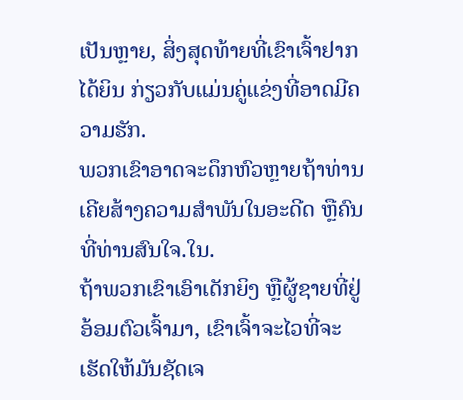ເປັນຫຼາຍ, ສິ່ງສຸດທ້າຍທີ່ເຂົາເຈົ້າຢາກໄດ້ຍິນ ກ່ຽວກັບແມ່ນຄູ່ແຂ່ງທີ່ອາດມີຄວາມຮັກ.
ພວກເຂົາອາດຈະດຶກຫົວຫຼາຍຖ້າທ່ານເຄີຍສ້າງຄວາມສໍາພັນໃນອະດີດ ຫຼືຄົນທີ່ທ່ານສົນໃຈ.ໃນ.
ຖ້າພວກເຂົາເອົາເດັກຍິງ ຫຼືຜູ້ຊາຍທີ່ຢູ່ອ້ອມຕົວເຈົ້າມາ, ເຂົາເຈົ້າຈະໄວທີ່ຈະເຮັດໃຫ້ມັນຊັດເຈ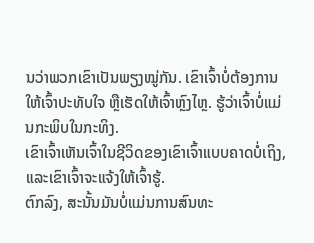ນວ່າພວກເຂົາເປັນພຽງໝູ່ກັນ. ເຂົາເຈົ້າບໍ່ຕ້ອງການໃຫ້ເຈົ້າປະທັບໃຈ ຫຼືເຮັດໃຫ້ເຈົ້າຫຼົງໄຫຼ. ຮູ້ວ່າເຈົ້າບໍ່ແມ່ນກະພິບໃນກະທິງ.
ເຂົາເຈົ້າເຫັນເຈົ້າໃນຊີວິດຂອງເຂົາເຈົ້າແບບຄາດບໍ່ເຖິງ, ແລະເຂົາເຈົ້າຈະແຈ້ງໃຫ້ເຈົ້າຮູ້.
ຕົກລົງ, ສະນັ້ນມັນບໍ່ແມ່ນການສົນທະ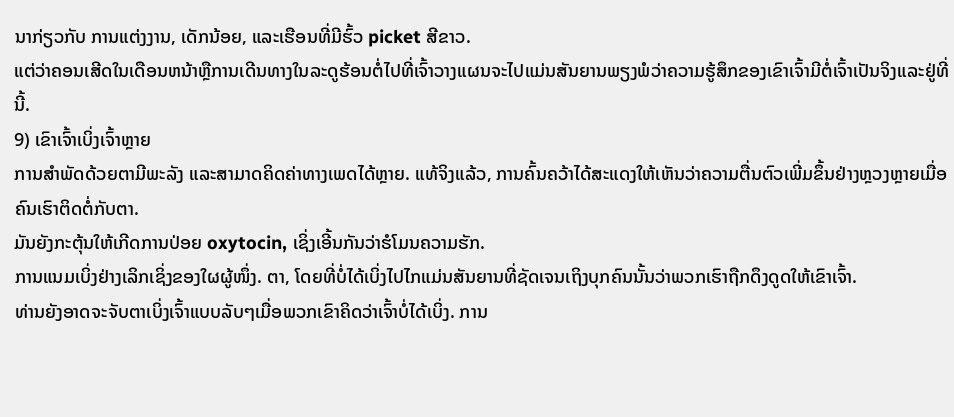ນາກ່ຽວກັບ ການແຕ່ງງານ, ເດັກນ້ອຍ, ແລະເຮືອນທີ່ມີຮົ້ວ picket ສີຂາວ.
ແຕ່ວ່າຄອນເສີດໃນເດືອນຫນ້າຫຼືການເດີນທາງໃນລະດູຮ້ອນຕໍ່ໄປທີ່ເຈົ້າວາງແຜນຈະໄປແມ່ນສັນຍານພຽງພໍວ່າຄວາມຮູ້ສຶກຂອງເຂົາເຈົ້າມີຕໍ່ເຈົ້າເປັນຈິງແລະຢູ່ທີ່ນີ້.
9) ເຂົາເຈົ້າເບິ່ງເຈົ້າຫຼາຍ
ການສຳພັດດ້ວຍຕາມີພະລັງ ແລະສາມາດຄິດຄ່າທາງເພດໄດ້ຫຼາຍ. ແທ້ຈິງແລ້ວ, ການຄົ້ນຄວ້າໄດ້ສະແດງໃຫ້ເຫັນວ່າຄວາມຕື່ນຕົວເພີ່ມຂຶ້ນຢ່າງຫຼວງຫຼາຍເມື່ອຄົນເຮົາຕິດຕໍ່ກັບຕາ.
ມັນຍັງກະຕຸ້ນໃຫ້ເກີດການປ່ອຍ oxytocin, ເຊິ່ງເອີ້ນກັນວ່າຮໍໂມນຄວາມຮັກ.
ການແນມເບິ່ງຢ່າງເລິກເຊິ່ງຂອງໃຜຜູ້ໜຶ່ງ. ຕາ, ໂດຍທີ່ບໍ່ໄດ້ເບິ່ງໄປໄກແມ່ນສັນຍານທີ່ຊັດເຈນເຖິງບຸກຄົນນັ້ນວ່າພວກເຮົາຖືກດຶງດູດໃຫ້ເຂົາເຈົ້າ.
ທ່ານຍັງອາດຈະຈັບຕາເບິ່ງເຈົ້າແບບລັບໆເມື່ອພວກເຂົາຄິດວ່າເຈົ້າບໍ່ໄດ້ເບິ່ງ. ການ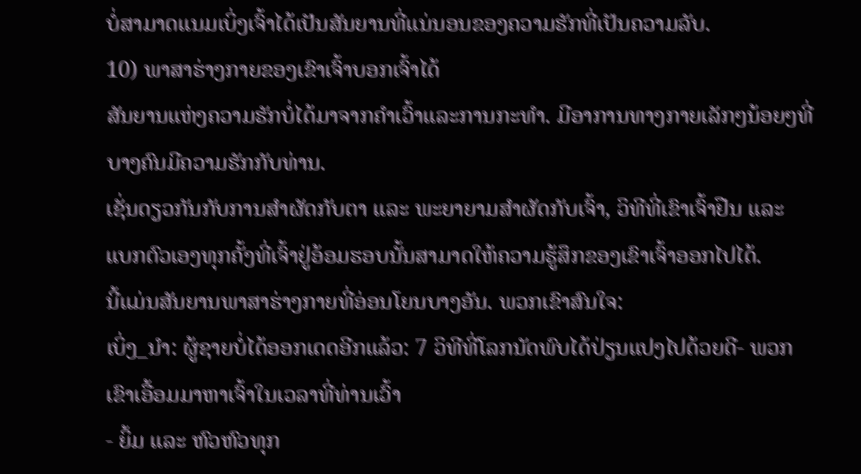ບໍ່ສາມາດແນມເບິ່ງເຈົ້າໄດ້ເປັນສັນຍານທີ່ແນ່ນອນຂອງຄວາມຮັກທີ່ເປັນຄວາມລັບ.
10) ພາສາຮ່າງກາຍຂອງເຂົາເຈົ້າບອກເຈົ້າໄດ້
ສັນຍານແຫ່ງຄວາມຮັກບໍ່ໄດ້ມາຈາກຄຳເວົ້າແລະການກະທຳ. ມີອາການທາງກາຍເລັກໆນ້ອຍໆທີ່ບາງຄົນມີຄວາມຮັກກັບທ່ານ.
ເຊັ່ນດຽວກັນກັບການສຳຜັດກັບຕາ ແລະ ພະຍາຍາມສຳຜັດກັບເຈົ້າ, ວິທີທີ່ເຂົາເຈົ້າຢືນ ແລະ ແບກຕົວເອງທຸກຄັ້ງທີ່ເຈົ້າຢູ່ອ້ອມຮອບນັ້ນສາມາດໃຫ້ຄວາມຮູ້ສຶກຂອງເຂົາເຈົ້າອອກໄປໄດ້.
ນີ້ແມ່ນສັນຍານພາສາຮ່າງກາຍທີ່ອ່ອນໂຍນບາງອັນ. ພວກເຂົາສົນໃຈ:
ເບິ່ງ_ນຳ: ຜູ້ຊາຍບໍ່ໄດ້ອອກເດດອີກແລ້ວ: 7 ວິທີທີ່ໂລກນັດພົບໄດ້ປ່ຽນແປງໄປດ້ວຍດີ- ພວກເຂົາເອື້ອມມາຫາເຈົ້າໃນເວລາທີ່ທ່ານເວົ້າ
- ຍິ້ມ ແລະ ຫົວຫົວທຸກ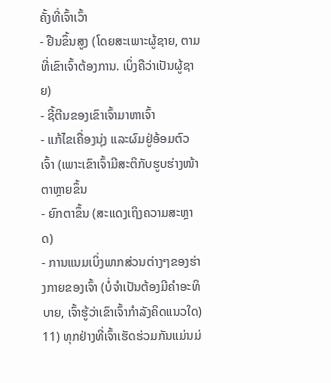ຄັ້ງທີ່ເຈົ້າເວົ້າ
- ຢືນຂຶ້ນສູງ (ໂດຍສະເພາະຜູ້ຊາຍ, ຕາມທີ່ເຂົາເຈົ້າຕ້ອງການ. ເບິ່ງຄືວ່າເປັນຜູ້ຊາຍ)
- ຊີ້ຕີນຂອງເຂົາເຈົ້າມາຫາເຈົ້າ
- ແກ້ໄຂເຄື່ອງນຸ່ງ ແລະຜົມຢູ່ອ້ອມຕົວເຈົ້າ (ເພາະເຂົາເຈົ້າມີສະຕິກັບຮູບຮ່າງໜ້າຕາຫຼາຍຂຶ້ນ
- ຍົກຕາຂຶ້ນ (ສະແດງເຖິງຄວາມສະຫຼາດ)
- ການແນມເບິ່ງພາກສ່ວນຕ່າງໆຂອງຮ່າງກາຍຂອງເຈົ້າ (ບໍ່ຈຳເປັນຕ້ອງມີຄຳອະທິບາຍ, ເຈົ້າຮູ້ວ່າເຂົາເຈົ້າກຳລັງຄິດແນວໃດ)
11) ທຸກຢ່າງທີ່ເຈົ້າເຮັດຮ່ວມກັນແມ່ນມ່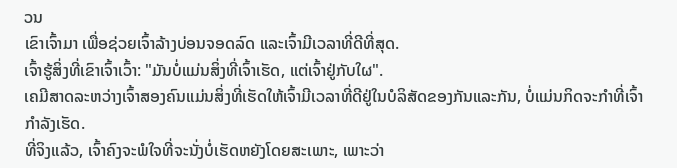ວນ
ເຂົາເຈົ້າມາ ເພື່ອຊ່ວຍເຈົ້າລ້າງບ່ອນຈອດລົດ ແລະເຈົ້າມີເວລາທີ່ດີທີ່ສຸດ.
ເຈົ້າຮູ້ສິ່ງທີ່ເຂົາເຈົ້າເວົ້າ: "ມັນບໍ່ແມ່ນສິ່ງທີ່ເຈົ້າເຮັດ, ແຕ່ເຈົ້າຢູ່ກັບໃຜ".
ເຄມີສາດລະຫວ່າງເຈົ້າສອງຄົນແມ່ນສິ່ງທີ່ເຮັດໃຫ້ເຈົ້າມີເວລາທີ່ດີຢູ່ໃນບໍລິສັດຂອງກັນແລະກັນ, ບໍ່ແມ່ນກິດຈະກໍາທີ່ເຈົ້າກໍາລັງເຮັດ.
ທີ່ຈິງແລ້ວ, ເຈົ້າຄົງຈະພໍໃຈທີ່ຈະນັ່ງບໍ່ເຮັດຫຍັງໂດຍສະເພາະ, ເພາະວ່າ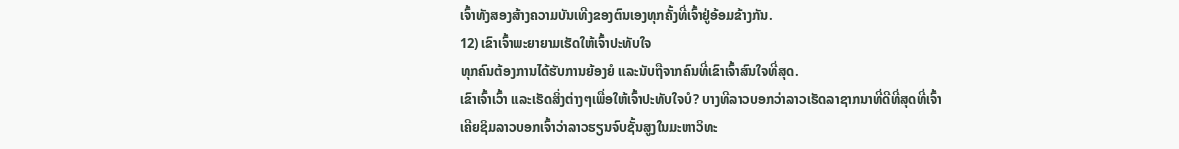ເຈົ້າທັງສອງສ້າງຄວາມບັນເທີງຂອງຕົນເອງທຸກຄັ້ງທີ່ເຈົ້າຢູ່ອ້ອມຂ້າງກັນ.
12) ເຂົາເຈົ້າພະຍາຍາມເຮັດໃຫ້ເຈົ້າປະທັບໃຈ
ທຸກຄົນຕ້ອງການໄດ້ຮັບການຍ້ອງຍໍ ແລະນັບຖືຈາກຄົນທີ່ເຂົາເຈົ້າສົນໃຈທີ່ສຸດ.
ເຂົາເຈົ້າເວົ້າ ແລະເຮັດສິ່ງຕ່າງໆເພື່ອໃຫ້ເຈົ້າປະທັບໃຈບໍ? ບາງທີລາວບອກວ່າລາວເຮັດລາຊາກນາທີ່ດີທີ່ສຸດທີ່ເຈົ້າເຄີຍຊິມລາວບອກເຈົ້າວ່າລາວຮຽນຈົບຊັ້ນສູງໃນມະຫາວິທະ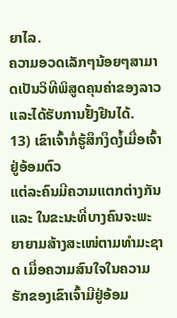ຍາໄລ.
ຄວາມອວດເລັກໆນ້ອຍໆສາມາດເປັນວິທີພິສູດຄຸນຄ່າຂອງລາວ ແລະໄດ້ຮັບການຢັ້ງຢືນໄດ້.
13) ເຂົາເຈົ້າກໍ່ຮູ້ສຶກງຶດງໍ້ເມື່ອເຈົ້າຢູ່ອ້ອມຕົວ
ແຕ່ລະຄົນມີຄວາມແຕກຕ່າງກັນ ແລະ ໃນຂະນະທີ່ບາງຄົນຈະພະຍາຍາມສ້າງສະເໜ່ຕາມທຳມະຊາດ ເມື່ອຄວາມສົນໃຈໃນຄວາມຮັກຂອງເຂົາເຈົ້າມີຢູ່ອ້ອມ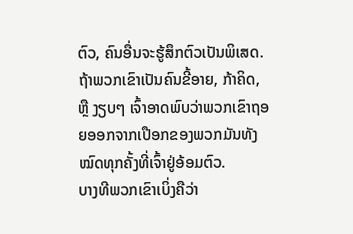ຕົວ, ຄົນອື່ນຈະຮູ້ສຶກຕົວເປັນພິເສດ.
ຖ້າພວກເຂົາເປັນຄົນຂີ້ອາຍ, ກ້າຄິດ, ຫຼື ງຽບໆ ເຈົ້າອາດພົບວ່າພວກເຂົາຖອຍອອກຈາກເປືອກຂອງພວກມັນທັງໝົດທຸກຄັ້ງທີ່ເຈົ້າຢູ່ອ້ອມຕົວ.
ບາງທີພວກເຂົາເບິ່ງຄືວ່າ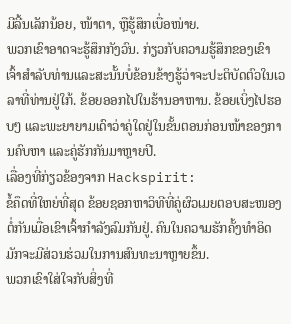ມີລີ້ນເລັກນ້ອຍ, ໜ້າຕາ, ຫຼືຮູ້ສຶກເບື່ອໜ່າຍ.
ພວກເຂົາອາດຈະຮູ້ສຶກກັງວົນ. ກ່ຽວກັບຄວາມຮູ້ສຶກຂອງເຂົາເຈົ້າສໍາລັບທ່ານແລະສະນັ້ນບໍ່ຂ້ອນຂ້າງຮູ້ວ່າຈະປະຕິບັດຕົວໃນເວລາທີ່ທ່ານຢູ່ໃກ້. ຂ້ອຍອອກໄປໃນຮ້ານອາຫານ. ຂ້ອຍເບິ່ງໄປຮອບໆ ແລະພະຍາຍາມເດົາວ່າຄູ່ໃດຢູ່ໃນຂັ້ນຕອນກ່ອນໜ້າຂອງການຄົບຫາ ແລະຄູ່ຮັກກັນມາຫຼາຍປີ.
ເລື່ອງທີ່ກ່ຽວຂ້ອງຈາກ Hackspirit:
ຂໍ້ຄຶດທີ່ໃຫຍ່ທີ່ສຸດ ຂ້ອຍຊອກຫາວິທີທີ່ຄູ່ຜົວເມຍຕອບສະໜອງຕໍ່ກັນເມື່ອເຂົາເຈົ້າກຳລັງລົມກັນຢູ່. ຄົນໃນຄວາມຮັກຄັ້ງທຳອິດມັກຈະມີສ່ວນຮ່ວມໃນການສົນທະນາຫຼາຍຂຶ້ນ.
ພວກເຂົາໃສ່ໃຈກັບສິ່ງທີ່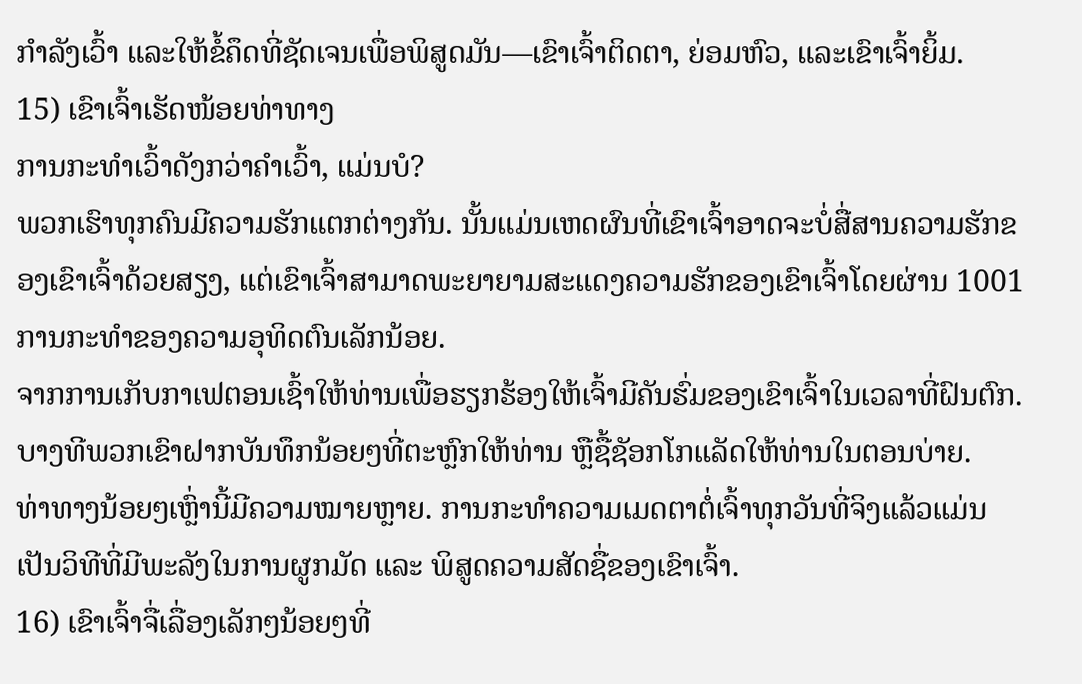ກຳລັງເວົ້າ ແລະໃຫ້ຂໍ້ຄຶດທີ່ຊັດເຈນເພື່ອພິສູດມັນ—ເຂົາເຈົ້າຕິດຕາ, ຍ່ອມຫົວ, ແລະເຂົາເຈົ້າຍິ້ມ.
15) ເຂົາເຈົ້າເຮັດໜ້ອຍທ່າທາງ
ການກະທຳເວົ້າດັງກວ່າຄຳເວົ້າ, ແມ່ນບໍ?
ພວກເຮົາທຸກຄົນມີຄວາມຮັກແຕກຕ່າງກັນ. ນັ້ນແມ່ນເຫດຜົນທີ່ເຂົາເຈົ້າອາດຈະບໍ່ສື່ສານຄວາມຮັກຂອງເຂົາເຈົ້າດ້ວຍສຽງ, ແຕ່ເຂົາເຈົ້າສາມາດພະຍາຍາມສະແດງຄວາມຮັກຂອງເຂົາເຈົ້າໂດຍຜ່ານ 1001 ການກະທໍາຂອງຄວາມອຸທິດຕົນເລັກນ້ອຍ.
ຈາກການເກັບກາເຟຕອນເຊົ້າໃຫ້ທ່ານເພື່ອຮຽກຮ້ອງໃຫ້ເຈົ້າມີຄັນຮົ່ມຂອງເຂົາເຈົ້າໃນເວລາທີ່ຝົນຕົກ. ບາງທີພວກເຂົາຝາກບັນທຶກນ້ອຍໆທີ່ຕະຫຼົກໃຫ້ທ່ານ ຫຼືຊື້ຊັອກໂກແລັດໃຫ້ທ່ານໃນຕອນບ່າຍ.
ທ່າທາງນ້ອຍໆເຫຼົ່ານີ້ມີຄວາມໝາຍຫຼາຍ. ການກະທຳຄວາມເມດຕາຕໍ່ເຈົ້າທຸກວັນທີ່ຈິງແລ້ວແມ່ນເປັນວິທີທີ່ມີພະລັງໃນການຜູກມັດ ແລະ ພິສູດຄວາມສັດຊື່ຂອງເຂົາເຈົ້າ.
16) ເຂົາເຈົ້າຈື່ເລື່ອງເລັກໆນ້ອຍໆທີ່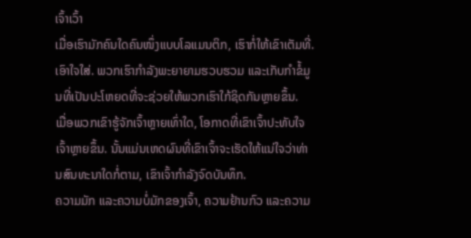ເຈົ້າເວົ້າ
ເມື່ອເຮົາມັກຄົນໃດຄົນໜຶ່ງແບບໂລແມນຕິກ, ເຮົາກໍ່ໃຫ້ເຂົາເຕັມທີ່. ເອົາໃຈໃສ່. ພວກເຮົາກຳລັງພະຍາຍາມຮວບຮວມ ແລະເກັບກຳຂໍ້ມູນທີ່ເປັນປະໂຫຍດທີ່ຈະຊ່ວຍໃຫ້ພວກເຮົາໃກ້ຊິດກັນຫຼາຍຂຶ້ນ.
ເມື່ອພວກເຂົາຮູ້ຈັກເຈົ້າຫຼາຍເທົ່າໃດ, ໂອກາດທີ່ເຂົາເຈົ້າປະທັບໃຈເຈົ້າຫຼາຍຂຶ້ນ. ນັ້ນແມ່ນເຫດຜົນທີ່ເຂົາເຈົ້າຈະເຮັດໃຫ້ແນ່ໃຈວ່າທ່ານສົນທະນາໃດກໍ່ຕາມ, ເຂົາເຈົ້າກໍາລັງຈົດບັນທຶກ.
ຄວາມມັກ ແລະຄວາມບໍ່ມັກຂອງເຈົ້າ, ຄວາມຢ້ານກົວ ແລະຄວາມ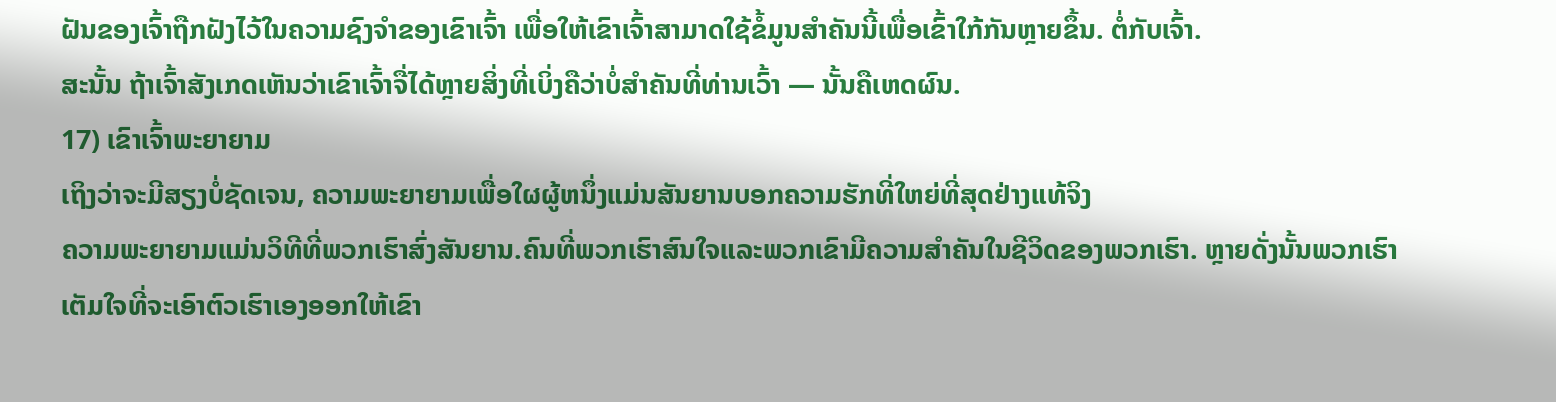ຝັນຂອງເຈົ້າຖືກຝັງໄວ້ໃນຄວາມຊົງຈໍາຂອງເຂົາເຈົ້າ ເພື່ອໃຫ້ເຂົາເຈົ້າສາມາດໃຊ້ຂໍ້ມູນສໍາຄັນນີ້ເພື່ອເຂົ້າໃກ້ກັນຫຼາຍຂຶ້ນ. ຕໍ່ກັບເຈົ້າ.
ສະນັ້ນ ຖ້າເຈົ້າສັງເກດເຫັນວ່າເຂົາເຈົ້າຈື່ໄດ້ຫຼາຍສິ່ງທີ່ເບິ່ງຄືວ່າບໍ່ສຳຄັນທີ່ທ່ານເວົ້າ — ນັ້ນຄືເຫດຜົນ.
17) ເຂົາເຈົ້າພະຍາຍາມ
ເຖິງວ່າຈະມີສຽງບໍ່ຊັດເຈນ, ຄວາມພະຍາຍາມເພື່ອໃຜຜູ້ຫນຶ່ງແມ່ນສັນຍານບອກຄວາມຮັກທີ່ໃຫຍ່ທີ່ສຸດຢ່າງແທ້ຈິງ
ຄວາມພະຍາຍາມແມ່ນວິທີທີ່ພວກເຮົາສົ່ງສັນຍານ.ຄົນທີ່ພວກເຮົາສົນໃຈແລະພວກເຂົາມີຄວາມສໍາຄັນໃນຊີວິດຂອງພວກເຮົາ. ຫຼາຍດັ່ງນັ້ນພວກເຮົາເຕັມໃຈທີ່ຈະເອົາຕົວເຮົາເອງອອກໃຫ້ເຂົາ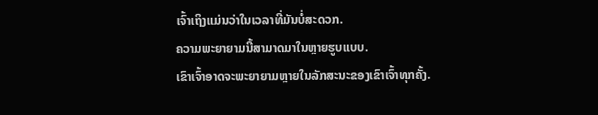ເຈົ້າເຖິງແມ່ນວ່າໃນເວລາທີ່ມັນບໍ່ສະດວກ.
ຄວາມພະຍາຍາມນີ້ສາມາດມາໃນຫຼາຍຮູບແບບ.
ເຂົາເຈົ້າອາດຈະພະຍາຍາມຫຼາຍໃນລັກສະນະຂອງເຂົາເຈົ້າທຸກຄັ້ງ.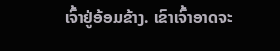ເຈົ້າຢູ່ອ້ອມຂ້າງ. ເຂົາເຈົ້າອາດຈະ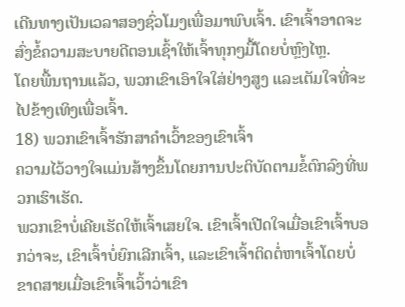ເດີນທາງເປັນເວລາສອງຊົ່ວໂມງເພື່ອມາພົບເຈົ້າ. ເຂົາເຈົ້າອາດຈະສົ່ງຂໍ້ຄວາມສະບາຍດີຕອນເຊົ້າໃຫ້ເຈົ້າທຸກໆມື້ໂດຍບໍ່ຫຼົງໄຫຼ.
ໂດຍພື້ນຖານແລ້ວ, ພວກເຂົາເອົາໃຈໃສ່ຢ່າງສູງ ແລະເຕັມໃຈທີ່ຈະໄປຂ້າງເທິງເພື່ອເຈົ້າ.
18) ພວກເຂົາເຈົ້າຮັກສາຄໍາເວົ້າຂອງເຂົາເຈົ້າ
ຄວາມໄວ້ວາງໃຈແມ່ນສ້າງຂຶ້ນໂດຍການປະຕິບັດຕາມຂໍ້ຕົກລົງທີ່ພວກເຮົາເຮັດ.
ພວກເຂົາບໍ່ເຄີຍເຮັດໃຫ້ເຈົ້າເສຍໃຈ. ເຂົາເຈົ້າເປີດໃຈເມື່ອເຂົາເຈົ້າບອກວ່າຈະ, ເຂົາເຈົ້າບໍ່ຍົກເລີກເຈົ້າ, ແລະເຂົາເຈົ້າຕິດຕໍ່ຫາເຈົ້າໂດຍບໍ່ຂາດສາຍເມື່ອເຂົາເຈົ້າເວົ້າວ່າເຂົາ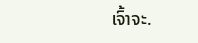ເຈົ້າຈະ.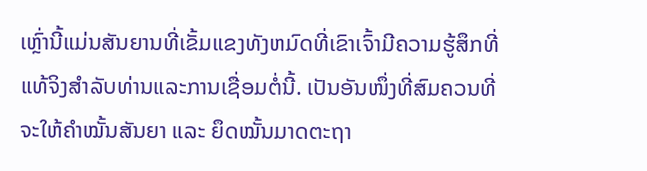ເຫຼົ່ານີ້ແມ່ນສັນຍານທີ່ເຂັ້ມແຂງທັງຫມົດທີ່ເຂົາເຈົ້າມີຄວາມຮູ້ສຶກທີ່ແທ້ຈິງສໍາລັບທ່ານແລະການເຊື່ອມຕໍ່ນີ້. ເປັນອັນໜຶ່ງທີ່ສົມຄວນທີ່ຈະໃຫ້ຄຳໝັ້ນສັນຍາ ແລະ ຍຶດໝັ້ນມາດຕະຖາ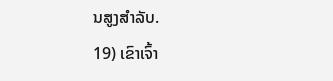ນສູງສຳລັບ.
19) ເຂົາເຈົ້າ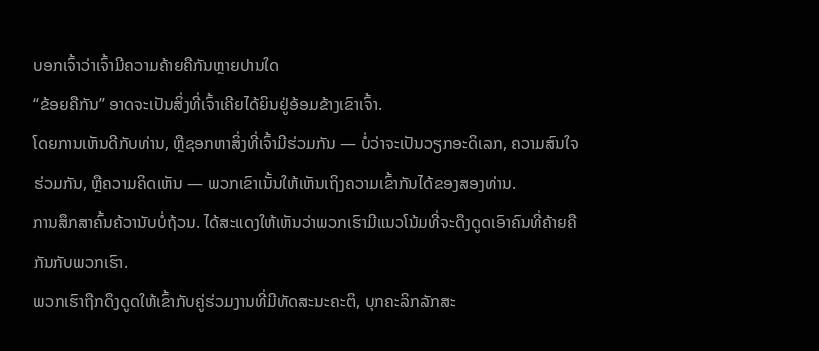ບອກເຈົ້າວ່າເຈົ້າມີຄວາມຄ້າຍຄືກັນຫຼາຍປານໃດ
“ຂ້ອຍຄືກັນ” ອາດຈະເປັນສິ່ງທີ່ເຈົ້າເຄີຍໄດ້ຍິນຢູ່ອ້ອມຂ້າງເຂົາເຈົ້າ.
ໂດຍການເຫັນດີກັບທ່ານ, ຫຼືຊອກຫາສິ່ງທີ່ເຈົ້າມີຮ່ວມກັນ — ບໍ່ວ່າຈະເປັນວຽກອະດິເລກ, ຄວາມສົນໃຈຮ່ວມກັນ, ຫຼືຄວາມຄິດເຫັນ — ພວກເຂົາເນັ້ນໃຫ້ເຫັນເຖິງຄວາມເຂົ້າກັນໄດ້ຂອງສອງທ່ານ.
ການສຶກສາຄົ້ນຄ້ວານັບບໍ່ຖ້ວນ. ໄດ້ສະແດງໃຫ້ເຫັນວ່າພວກເຮົາມີແນວໂນ້ມທີ່ຈະດຶງດູດເອົາຄົນທີ່ຄ້າຍຄືກັນກັບພວກເຮົາ.
ພວກເຮົາຖືກດຶງດູດໃຫ້ເຂົ້າກັບຄູ່ຮ່ວມງານທີ່ມີທັດສະນະຄະຕິ, ບຸກຄະລິກລັກສະ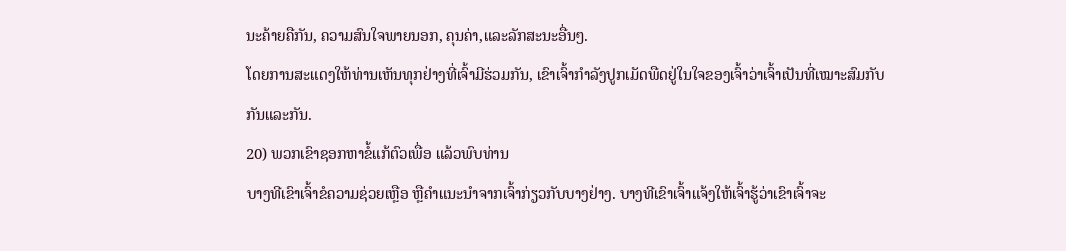ນະຄ້າຍຄືກັນ, ຄວາມສົນໃຈພາຍນອກ, ຄຸນຄ່າ,ແລະລັກສະນະອື່ນໆ.
ໂດຍການສະແດງໃຫ້ທ່ານເຫັນທຸກຢ່າງທີ່ເຈົ້າມີຮ່ວມກັນ, ເຂົາເຈົ້າກໍາລັງປູກເມັດພືດຢູ່ໃນໃຈຂອງເຈົ້າວ່າເຈົ້າເປັນທີ່ເໝາະສົມກັບກັນແລະກັນ.
20) ພວກເຂົາຊອກຫາຂໍ້ແກ້ຕົວເພື່ອ ແລ້ວພົບທ່ານ
ບາງທີເຂົາເຈົ້າຂໍຄວາມຊ່ວຍເຫຼືອ ຫຼືຄຳແນະນຳຈາກເຈົ້າກ່ຽວກັບບາງຢ່າງ. ບາງທີເຂົາເຈົ້າແຈ້ງໃຫ້ເຈົ້າຮູ້ວ່າເຂົາເຈົ້າຈະ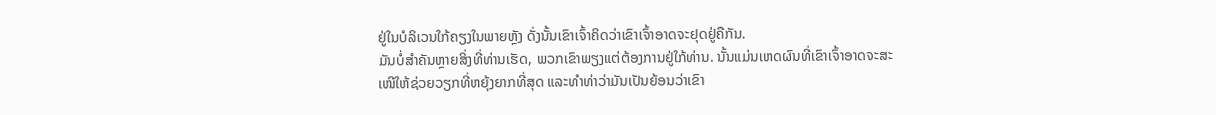ຢູ່ໃນບໍລິເວນໃກ້ຄຽງໃນພາຍຫຼັງ ດັ່ງນັ້ນເຂົາເຈົ້າຄິດວ່າເຂົາເຈົ້າອາດຈະຢຸດຢູ່ຄືກັນ.
ມັນບໍ່ສໍາຄັນຫຼາຍສິ່ງທີ່ທ່ານເຮັດ, ພວກເຂົາພຽງແຕ່ຕ້ອງການຢູ່ໃກ້ທ່ານ. ນັ້ນແມ່ນເຫດຜົນທີ່ເຂົາເຈົ້າອາດຈະສະເໜີໃຫ້ຊ່ວຍວຽກທີ່ຫຍຸ້ງຍາກທີ່ສຸດ ແລະທໍາທ່າວ່າມັນເປັນຍ້ອນວ່າເຂົາ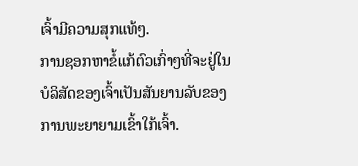ເຈົ້າມີຄວາມສຸກແທ້ໆ.
ການຊອກຫາຂໍ້ແກ້ຕົວເກົ່າໆທີ່ຈະຢູ່ໃນບໍລິສັດຂອງເຈົ້າເປັນສັນຍານລັບຂອງການພະຍາຍາມເຂົ້າໃກ້ເຈົ້າ.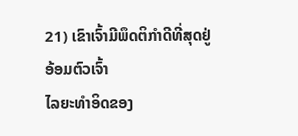21) ເຂົາເຈົ້າມີພຶດຕິກຳດີທີ່ສຸດຢູ່ອ້ອມຕົວເຈົ້າ
ໄລຍະທຳອິດຂອງ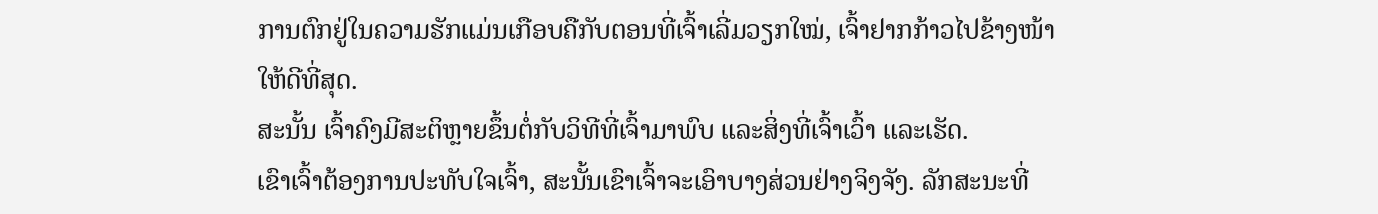ການຕົກຢູ່ໃນຄວາມຮັກແມ່ນເກືອບຄືກັບຕອນທີ່ເຈົ້າເລີ່ມວຽກໃໝ່, ເຈົ້າຢາກກ້າວໄປຂ້າງໜ້າໃຫ້ດີທີ່ສຸດ.
ສະນັ້ນ ເຈົ້າຄົງມີສະຕິຫຼາຍຂຶ້ນຕໍ່ກັບວິທີທີ່ເຈົ້າມາພົບ ແລະສິ່ງທີ່ເຈົ້າເວົ້າ ແລະເຮັດ.
ເຂົາເຈົ້າຕ້ອງການປະທັບໃຈເຈົ້າ, ສະນັ້ນເຂົາເຈົ້າຈະເອົາບາງສ່ວນຢ່າງຈິງຈັງ. ລັກສະນະທີ່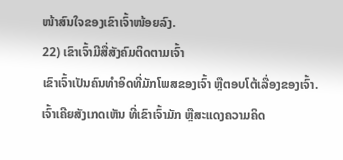ໜ້າສົນໃຈຂອງເຂົາເຈົ້າໜ້ອຍລົງ.
22) ເຂົາເຈົ້າມີສື່ສັງຄົມຕິດຕາມເຈົ້າ
ເຂົາເຈົ້າເປັນຄົນທຳອິດທີ່ມັກໂພສຂອງເຈົ້າ ຫຼືຕອບໂຕ້ເລື່ອງຂອງເຈົ້າ.
ເຈົ້າເຄີຍສັງເກດເຫັນ ທີ່ເຂົາເຈົ້າມັກ ຫຼືສະແດງຄວາມຄິດ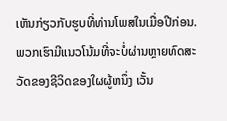ເຫັນກ່ຽວກັບຮູບທີ່ທ່ານໂພສໃນເມື່ອປີກ່ອນ. ພວກເຮົາມີແນວໂນ້ມທີ່ຈະບໍ່ຜ່ານຫຼາຍທົດສະວັດຂອງຊີວິດຂອງໃຜຜູ້ຫນຶ່ງ ເວັ້ນ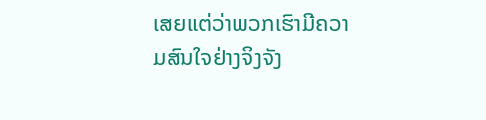ເສຍແຕ່ວ່າພວກເຮົາມີຄວາມສົນໃຈຢ່າງຈິງຈັງ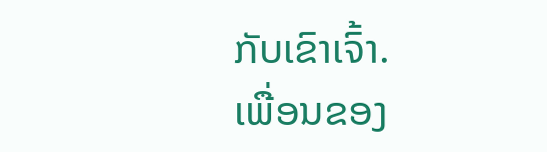ກັບເຂົາເຈົ້າ.
ເພື່ອນຂອງ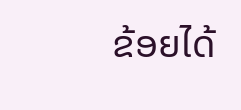ຂ້ອຍໄດ້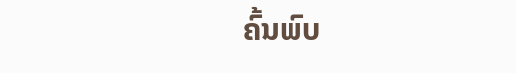ຄົ້ນພົບ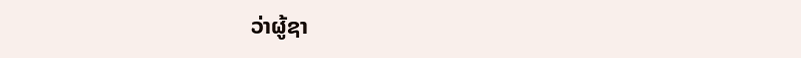ວ່າຜູ້ຊາ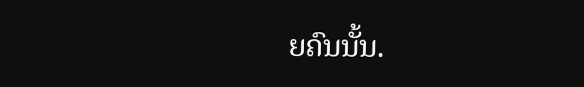ຍຄົນນັ້ນ.